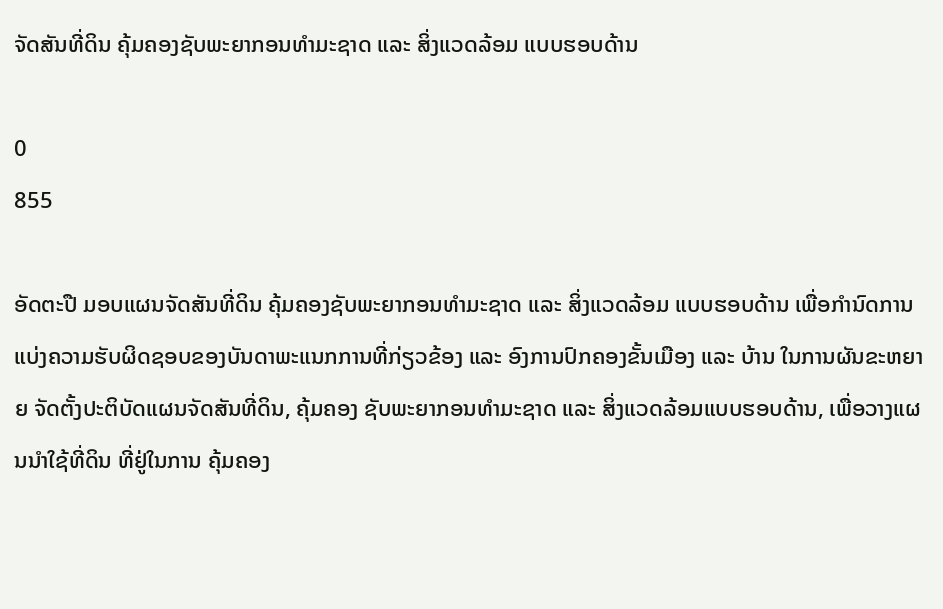ຈັດສັນທີ່ດິນ ຄຸ້ມຄອງຊັບພະຍາກອນທຳມະຊາດ ແລະ ສິ່ງແວດລ້ອມ ແບບຮອບດ້ານ

0
855

ອັດຕະປື ມອບແຜນຈັດສັນທີ່ດິນ ຄຸ້ມຄອງຊັບພະຍາກອນທຳມະຊາດ ແລະ ສິ່ງແວດລ້ອມ ແບບຮອບດ້ານ ເພື່ອກໍານົດການແບ່ງຄວາມຮັບຜິດຊອບຂອງບັນດາພະແນກການທີ່ກ່ຽວຂ້ອງ ແລະ ອົງການປົກຄອງຂັ້ນເມືອງ ແລະ ບ້ານ ໃນການຜັນຂະຫຍາຍ ຈັດຕັ້ງປະຕິບັດແຜນຈັດສັນທີ່ດິນ, ຄຸ້ມຄອງ ຊັບພະຍາກອນທໍາມະຊາດ ແລະ ສິ່ງແວດລ້ອມແບບຮອບດ້ານ, ເພື່ອວາງແຜນນໍາໃຊ້ທີ່ດິນ ທີ່ຢູ່ໃນການ ຄຸ້ມຄອງ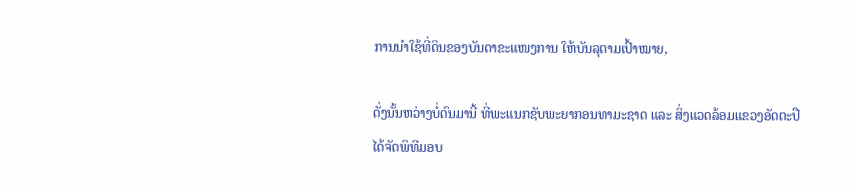ການນຳໃຊ້ທີ່ດິນຂອງບັນດາຂະແໜງການ ໃຫ້ບັນລຸຕາມເປົ້າໝາຍ,

ດັ່ງນັ້ນຫວ່າງບໍ່ດົນມານີ້ ທີ່ພະແນກຊັບພະຍາກອນທາມະຊາດ ແລະ ສິ່ງແວດລ້ອມແຂວງອັດຕະປື ໄດ້ຈັດພິທີມອບ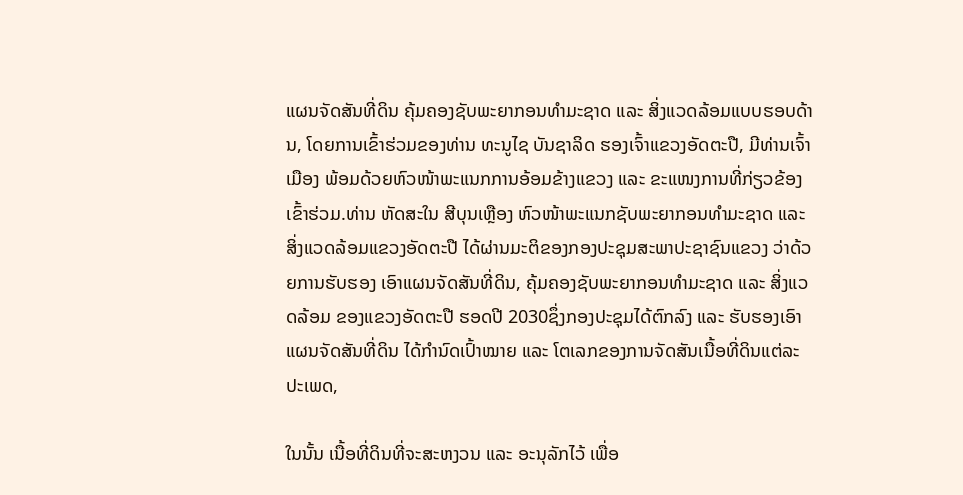ແຜນຈັດສັນທີ່ດິນ ຄຸ້ມຄອງຊັບພະຍາກອນທໍາມະຊາດ ແລະ ສິ່ງແວດລ້ອມແບບຮອບດ້ານ, ໂດຍການເຂົ້າຮ່ວມຂອງທ່ານ ທະນູໄຊ ບັນຊາລິດ ຮອງເຈົ້າແຂວງອັດຕະປື, ມີທ່ານເຈົ້າເມືອງ ພ້ອມດ້ວຍຫົວໜ້າພະແນກການອ້ອມຂ້າງແຂວງ ແລະ ຂະແໜງການທີ່ກ່ຽວຂ້ອງເຂົ້າຮ່ວມ.ທ່ານ ຫັດສະໃນ ສີບຸນເຫຼືອງ ຫົວໜ້າພະແນກຊັບພະຍາກອນທຳມະຊາດ ແລະ ສິ່ງແວດລ້ອມແຂວງອັດຕະປື ໄດ້ຜ່ານມະຕິຂອງກອງປະຊຸມສະພາປະຊາຊົນແຂວງ ວ່າດ້ວຍການຮັບຮອງ ເອົາແຜນຈັດສັນທີ່ດິນ, ຄຸ້ມຄອງຊັບພະຍາກອນທຳມະຊາດ ແລະ ສິ່ງແວດລ້ອມ ຂອງແຂວງອັດຕະປື ຮອດປີ 2030ຊຶ່ງກອງປະຊຸມໄດ້ຕົກລົງ ແລະ ຮັບຮອງເອົາແຜນຈັດສັນທີ່ດິນ ໄດ້ກຳນົດເປົ້າໝາຍ ແລະ ໂຕເລກຂອງການຈັດສັນເນື້ອທີ່ດິນແຕ່ລະປະເພດ,

ໃນນັ້ນ ເນື້ອທີ່ດິນທີ່ຈະສະຫງວນ ແລະ ອະນຸລັກໄວ້ ເພື່ອ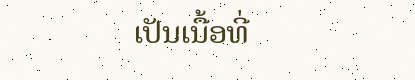ເປັນເນື້ອທີ່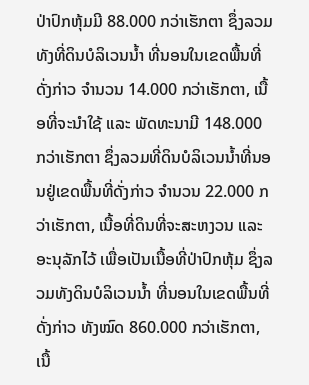ປ່າປົກຫຸ້ມມີ 88.000 ກວ່າເຮັກຕາ ຊຶ່ງລວມທັງທີ່ດິນບໍລິເວນນໍ້າ ທີ່ນອນໃນເຂດພື້ນທີ່ດັ່ງກ່າວ ຈຳນວນ 14.000 ກວ່າເຮັກຕາ, ເນື້ອທີ່ຈະນໍາໃຊ້ ແລະ ພັດທະນາມີ 148.000 ກວ່າເຮັກຕາ ຊຶ່ງລວມທີ່ດິນບໍລິເວນນໍ້າທີ່ນອນຢູ່ເຂດພື້ນທີ່ດັ່ງກ່າວ ຈຳນວນ 22.000 ກວ່າເຮັກຕາ, ເນື້ອທີ່ດິນທີ່ຈະສະຫງວນ ແລະ ອະນຸລັກໄວ້ ເພື່ອເປັນເນື້ອທີ່ປ່າປົກຫຸ້ມ ຊຶ່ງລວມທັງດິນບໍລິເວນນໍ້າ ທີ່ນອນໃນເຂດພື້ນທີ່ດັ່ງກ່າວ ທັງໝົດ 860.000 ກວ່າເຮັກຕາ, ເນື້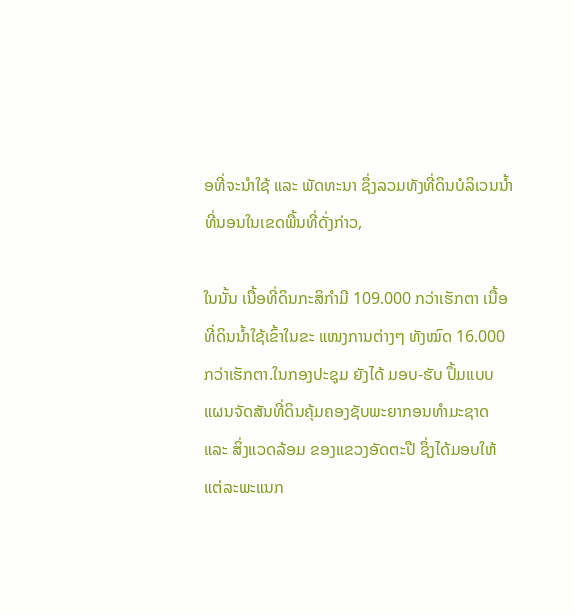ອທີ່ຈະນຳໃຊ້ ແລະ ພັດທະນາ ຊຶ່ງລວມທັງທີ່ດິນບໍລິເວນນໍ້າ ທີ່ນອນໃນເຂດພື້ນທີ່ດັ່ງກ່າວ,

ໃນນັ້ນ ເນື້ອທີ່ດິນກະສິກຳມີ 109.000 ກວ່າເຮັກຕາ ເນື້ອທີ່ດິນນໍ້າໃຊ້ເຂົ້າໃນຂະ ແໜງການຕ່າງໆ ທັງໝົດ 16.000 ກວ່າເຮັກຕາ.ໃນກອງປະຊຸມ ຍັງໄດ້ ມອບ-ຮັບ ປຶ້ມແບບແຜນຈັດສັນທີ່ດິນຄຸ້ມຄອງຊັບພະຍາກອນທຳມະຊາດ ແລະ ສິ່ງແວດລ້ອມ ຂອງແຂວງອັດຕະປື ຊຶ່ງໄດ້ມອບໃຫ້ແຕ່ລະພະແນກ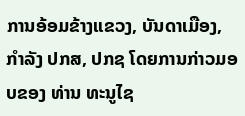ການອ້ອມຂ້າງແຂວງ, ບັນດາເມືອງ, ກຳລັງ ປກສ, ປກຊ ໂດຍການກ່າວມອບຂອງ ທ່ານ ທະນູໄຊ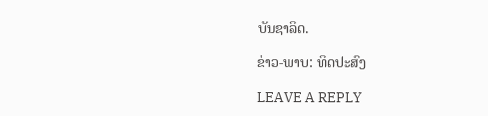ບັນຊາລິດ.

ຂ່າວ-ພາບ: ທິດປະສົງ

LEAVE A REPLY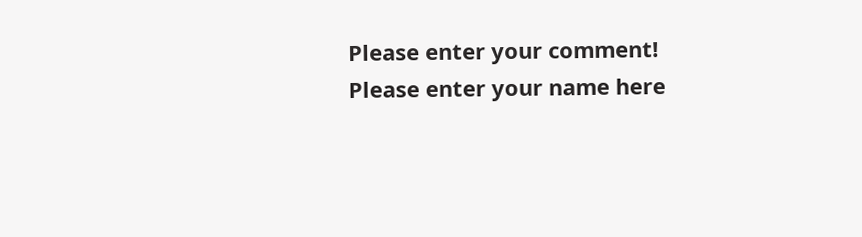Please enter your comment!
Please enter your name here